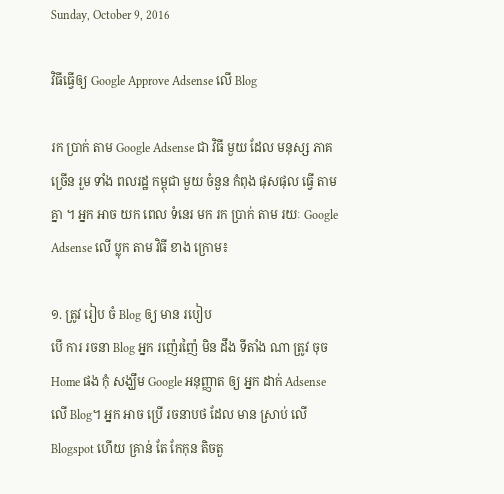Sunday, October 9, 2016

វិធីធ្វើឲ្យ Google Approve Adsense លើ Blog

រក ប្រាក់ តាម Google Adsense ជា វិធី មួយ ដែល មនុស្ស ភាគច្រើន រួម ទាំង ពលរដ្ឋ កម្ពុជា មួយ ចំនួន កំពុង ផុសផុល ធ្វើ តាម គ្នា ។ អ្នក អាច យក ពេល ទំនេរ មក រក ប្រាក់ តាម រយៈ Google Adsense លើ ប្លុក តាម វិធី ខាង ក្រោម៖

១. ត្រូវ រៀប ចំ Blog ឲ្យ មាន របៀប
បើ ការ រចនា Blog អ្នក រញ៉េរញ៉ៃ មិន ដឹង ទីតាំង ណា ត្រូវ ចុច Home ផង កុំ សង្ឃឹម Google អនុញ្ញាត ឲ្យ អ្នក ដាក់ Adsense លើ Blog។ អ្នក អាច ប្រើ រចនាបថ ដែល មាន ស្រាប់ លើ Blogspot ហើយ គ្រាន់ តែ កែកុន តិចតួ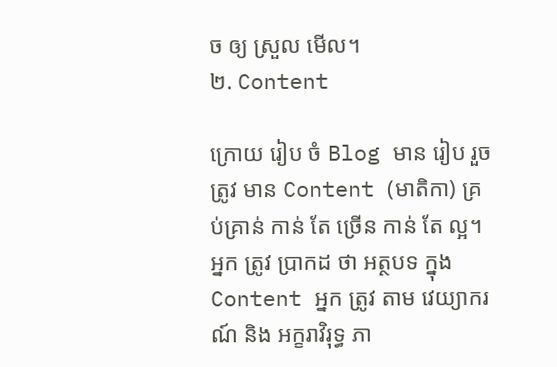ច ឲ្យ ស្រួល មើល។
២. Content

ក្រោយ រៀប ចំ Blog មាន រៀប រួច ត្រូវ មាន Content (មាតិកា) គ្រប់គ្រាន់ កាន់ តែ ច្រើន កាន់ តែ ល្អ។ អ្នក ត្រូវ ប្រាកដ ថា អត្ថបទ ក្នុង Content អ្នក ត្រូវ តាម វេយ្យាករណ៍ និង អក្ខរាវិរុទ្ធ ភា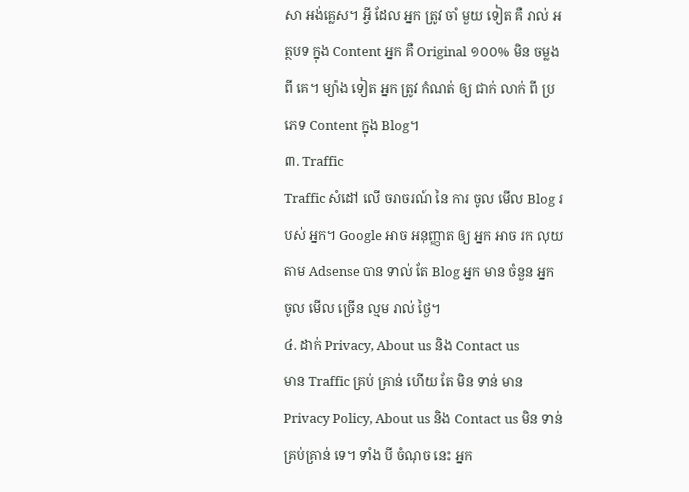សា អង់គ្លេស។ អ្វី ដែល អ្នក ត្រូវ ចាំ មួយ ទៀត គឺ រាល់ អត្ថបទ ក្នុង Content អ្នក គឺ Original ១០០% មិន ចម្លង ពី គេ។ ម្យ៉ាង ទៀត អ្នក ត្រូវ កំណត់ ឲ្យ ជាក់ លាក់ ពី ប្រភេទ Content ក្នុង Blog។
៣. Traffic
Traffic សំដៅ លើ ចរាចរណ៍ នៃ ការ ចូល មើល Blog របស់ អ្នក។ Google អាច អនុញ្ញាត ឲ្យ អ្នក អាច រក លុយ តាម Adsense បាន ទាល់ តែ Blog អ្នក មាន ចំនួន អ្នក ចូល មើល ច្រើន ល្មម រាល់ ថ្ងៃ។
៤. ដាក់ Privacy, About us និង Contact us
មាន Traffic គ្រប់ គ្រាន់ ហើយ តែ មិន ទាន់ មាន Privacy Policy, About us និង Contact us មិន ទាន់ គ្រប់គ្រាន់ ទេ។ ទាំង បី ចំណុច នេះ អ្នក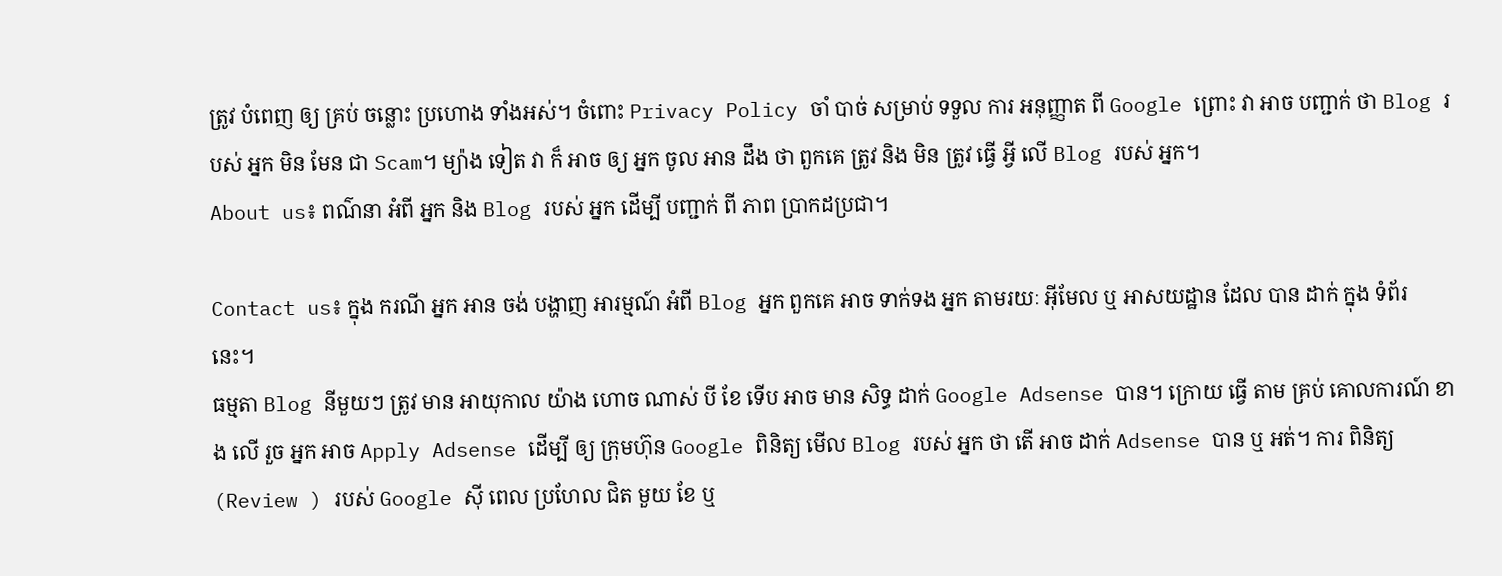ត្រូវ បំពេញ ឲ្យ គ្រប់ ចន្លោះ ប្រហោង ទាំងអស់។ ចំពោះ Privacy Policy ចាំ បាច់ សម្រាប់ ទទួល ការ អនុញ្ញាត ពី Google ព្រោះ វា អាច បញ្ជាក់ ថា Blog របស់ អ្នក មិន មែន ជា Scam។ ម្យ៉ាង ទៀត វា ក៏ អាច ឲ្យ អ្នក ចូល អាន ដឹង ថា ពួកគេ ត្រូវ និង មិន ត្រូវ ធ្វើ អ្វី លើ Blog របស់ អ្នក។
About us៖ ពណ៌នា អំពី អ្នក និង Blog របស់ អ្នក ដើម្បី បញ្ជាក់ ពី ភាព ប្រាកដប្រជា។

Contact us៖ ក្នុង ករណី អ្នក អាន ចង់ បង្ហាញ អារម្មណ៍ អំពី Blog អ្នក ពួកគេ អាច ទាក់ទង អ្នក តាមរយៈ អ៊ីមែល ឬ អាសយដ្ឋាន ដែល បាន ដាក់ ក្នុង ទំព័រ នេះ។
ធម្មតា Blog នីមួយៗ ត្រូវ មាន អាយុកាល យ៉ាង ហោច ណាស់ បី ខែ ទើប អាច មាន សិទ្ធ ដាក់ Google Adsense បាន។ ក្រោយ ធ្វើ តាម គ្រប់ គោលការណ៍ ខាង លើ រួច អ្នក អាច Apply Adsense ដើម្បី ឲ្យ ក្រុមហ៊ុន Google ពិនិត្យ មើល Blog របស់ អ្នក ថា តើ អាច ដាក់ Adsense បាន ឬ អត់។ ការ ពិនិត្យ (Review ) របស់ Google ស៊ី ពេល ប្រហែល ជិត មួយ ខែ ឬ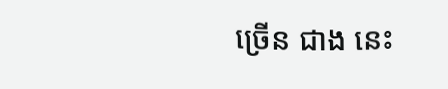ច្រើន ជាង នេះ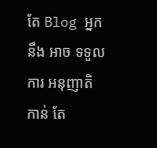តែ Blog អ្នក នឹង អាច ទទួល ការ អនុញាតិ កាន់ តែ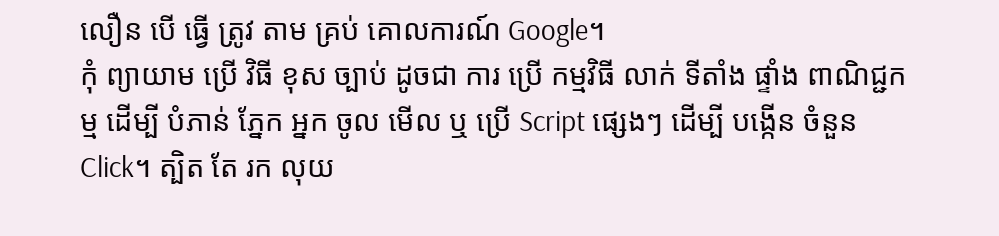លឿន បើ ធ្វើ ត្រូវ តាម គ្រប់ គោលការណ៍ Google។
កុំ ព្យាយាម ប្រើ វិធី ខុស ច្បាប់ ដូចជា ការ ប្រើ កម្មវិធី លាក់ ទីតាំង ផ្ទាំង ពាណិជ្ជកម្ម ដើម្បី បំភាន់ ភ្នែក អ្នក ចូល មើល ឬ ប្រើ Script ផ្សេងៗ ដើម្បី បង្កើន ចំនួន Click។ ត្បិត តែ រក លុយ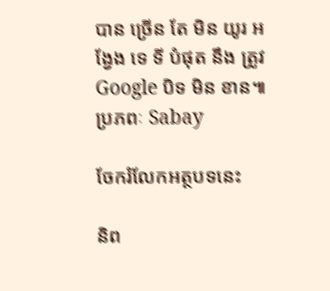បាន ច្រើន តែ មិន យូរ អង្វែង ទេ ទី បំផុត នឹង ត្រូវ Google បិទ មិន ខាន៕
ប្រភពៈ Sabay

ចែករំលែកអត្ថបទនេះ

និព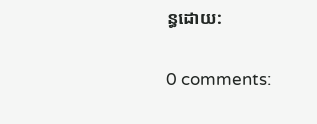ន្ធដោយ:

0 comments: